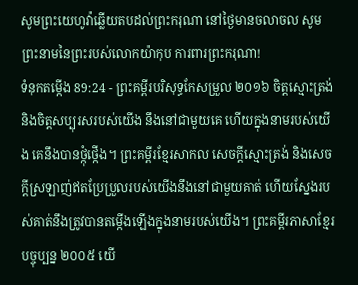សូមព្រះយេហូវ៉ាឆ្លើយតបដល់ព្រះករុណា នៅថ្ងៃមានចលាចល សូមព្រះនាមនៃព្រះរបស់លោកយ៉ាកុប ការពារព្រះករុណា!
ទំនុកតម្កើង 89:24 - ព្រះគម្ពីរបរិសុទ្ធកែសម្រួល ២០១៦ ចិត្តស្មោះត្រង់ និងចិត្តសប្បុរសរបស់យើង នឹងនៅជាមួយគេ ហើយក្នុងនាមរបស់យើង គេនឹងបានថ្កុំថ្កើង។ ព្រះគម្ពីរខ្មែរសាកល សេចក្ដីស្មោះត្រង់ និងសេចក្ដីស្រឡាញ់ឥតប្រែប្រួលរបស់យើងនឹងនៅជាមួយគាត់ ហើយស្នែងរបស់គាត់នឹងត្រូវបានតម្កើងឡើងក្នុងនាមរបស់យើង។ ព្រះគម្ពីរភាសាខ្មែរបច្ចុប្បន្ន ២០០៥ យើ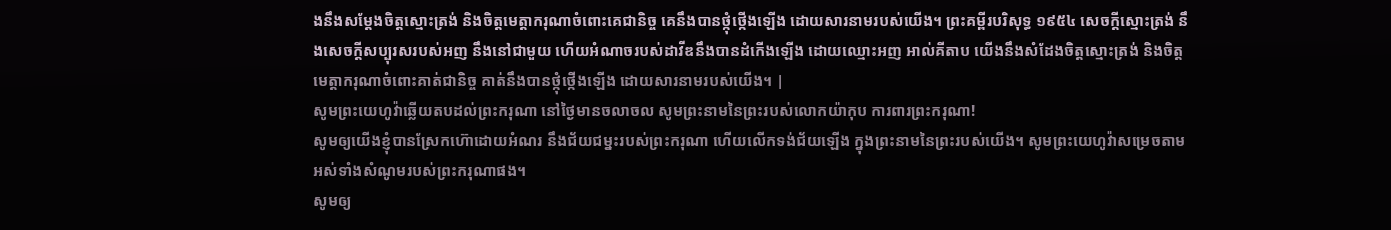ងនឹងសម្តែងចិត្តស្មោះត្រង់ និងចិត្តមេត្តាករុណាចំពោះគេជានិច្ច គេនឹងបានថ្កុំថ្កើងឡើង ដោយសារនាមរបស់យើង។ ព្រះគម្ពីរបរិសុទ្ធ ១៩៥៤ សេចក្ដីស្មោះត្រង់ នឹងសេចក្ដីសប្បុរសរបស់អញ នឹងនៅជាមួយ ហើយអំណាចរបស់ដាវីឌនឹងបានដំកើងឡើង ដោយឈ្មោះអញ អាល់គីតាប យើងនឹងសំដែងចិត្តស្មោះត្រង់ និងចិត្តមេត្តាករុណាចំពោះគាត់ជានិច្ច គាត់នឹងបានថ្កុំថ្កើងឡើង ដោយសារនាមរបស់យើង។ |
សូមព្រះយេហូវ៉ាឆ្លើយតបដល់ព្រះករុណា នៅថ្ងៃមានចលាចល សូមព្រះនាមនៃព្រះរបស់លោកយ៉ាកុប ការពារព្រះករុណា!
សូមឲ្យយើងខ្ញុំបានស្រែកហ៊ោដោយអំណរ នឹងជ័យជម្នះរបស់ព្រះករុណា ហើយលើកទង់ជ័យឡើង ក្នុងព្រះនាមនៃព្រះរបស់យើង។ សូមព្រះយេហូវ៉ាសម្រេចតាម អស់ទាំងសំណូមរបស់ព្រះករុណាផង។
សូមឲ្យ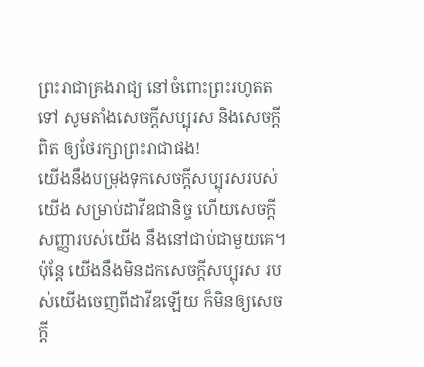ព្រះរាជាគ្រងរាជ្យ នៅចំពោះព្រះរហូតតទៅ សូមតាំងសេចក្ដីសប្បុរស និងសេចក្ដីពិត ឲ្យថែរក្សាព្រះរាជាផង!
យើងនឹងបម្រុងទុកសេចក្ដីសប្បុរសរបស់យើង សម្រាប់ដាវីឌជានិច្ច ហើយសេចក្ដីសញ្ញារបស់យើង នឹងនៅជាប់ជាមួយគេ។
ប៉ុន្តែ យើងនឹងមិនដកសេចក្ដីសប្បុរស របស់យើងចេញពីដាវីឌឡើយ ក៏មិនឲ្យសេចក្ដី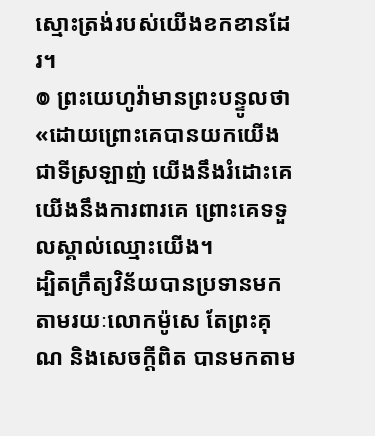ស្មោះត្រង់របស់យើងខកខានដែរ។
៙ ព្រះយេហូវ៉ាមានព្រះបន្ទូលថា «ដោយព្រោះគេបានយកយើងជាទីស្រឡាញ់ យើងនឹងរំដោះគេ យើងនឹងការពារគេ ព្រោះគេទទួលស្គាល់ឈ្មោះយើង។
ដ្បិតក្រឹត្យវិន័យបានប្រទានមកតាមរយៈលោកម៉ូសេ តែព្រះគុណ និងសេចក្តីពិត បានមកតាម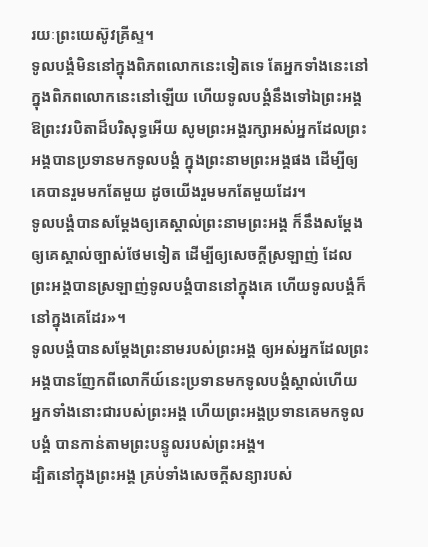រយៈព្រះយេស៊ូវគ្រីស្ទ។
ទូលបង្គំមិននៅក្នុងពិភពលោកនេះទៀតទេ តែអ្នកទាំងនេះនៅក្នុងពិភពលោកនេះនៅឡើយ ហើយទូលបង្គំនឹងទៅឯព្រះអង្គ ឱព្រះវរបិតាដ៏បរិសុទ្ធអើយ សូមព្រះអង្គរក្សាអស់អ្នកដែលព្រះអង្គបានប្រទានមកទូលបង្គំ ក្នុងព្រះនាមព្រះអង្គផង ដើម្បីឲ្យគេបានរួមមកតែមួយ ដូចយើងរួមមកតែមួយដែរ។
ទូលបង្គំបានសម្តែងឲ្យគេស្គាល់ព្រះនាមព្រះអង្គ ក៏នឹងសម្តែងឲ្យគេស្គាល់ច្បាស់ថែមទៀត ដើម្បីឲ្យសេចក្តីស្រឡាញ់ ដែលព្រះអង្គបានស្រឡាញ់ទូលបង្គំបាននៅក្នុងគេ ហើយទូលបង្គំក៏នៅក្នុងគេដែរ»។
ទូលបង្គំបានសម្តែងព្រះនាមរបស់ព្រះអង្គ ឲ្យអស់អ្នកដែលព្រះអង្គបានញែកពីលោកីយ៍នេះប្រទានមកទូលបង្គំស្គាល់ហើយ អ្នកទាំងនោះជារបស់ព្រះអង្គ ហើយព្រះអង្គប្រទានគេមកទូលបង្គំ បានកាន់តាមព្រះបន្ទូលរបស់ព្រះអង្គ។
ដ្បិតនៅក្នុងព្រះអង្គ គ្រប់ទាំងសេចក្តីសន្យារបស់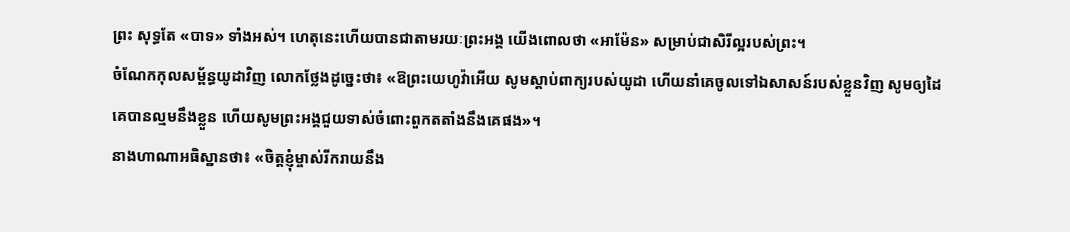ព្រះ សុទ្ធតែ «បាទ» ទាំងអស់។ ហេតុនេះហើយបានជាតាមរយៈព្រះអង្គ យើងពោលថា «អាម៉ែន» សម្រាប់ជាសិរីល្អរបស់ព្រះ។
ចំណែកកុលសម្ព័ន្ធយូដាវិញ លោកថ្លែងដូច្នេះថា៖ «ឱព្រះយេហូវ៉ាអើយ សូមស្តាប់ពាក្យរបស់យូដា ហើយនាំគេចូលទៅឯសាសន៍របស់ខ្លួនវិញ សូមឲ្យដៃគេបានល្មមនឹងខ្លួន ហើយសូមព្រះអង្គជួយទាស់ចំពោះពួកតតាំងនឹងគេផង»។
នាងហាណាអធិស្ឋានថា៖ «ចិត្តខ្ញុំម្ចាស់រីករាយនឹង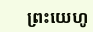ព្រះយេហូ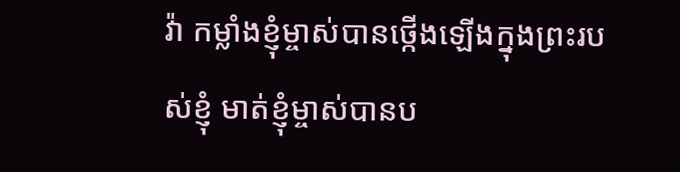វ៉ា កម្លាំងខ្ញុំម្ចាស់បានថ្កើងឡើងក្នុងព្រះរបស់ខ្ញុំ មាត់ខ្ញុំម្ចាស់បានប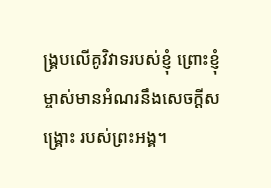ង្គ្របលើគូវិវាទរបស់ខ្ញុំ ព្រោះខ្ញុំម្ចាស់មានអំណរនឹងសេចក្ដីសង្គ្រោះ របស់ព្រះអង្គ។